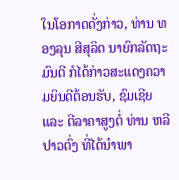ໃນໂອກາດດັ່ງກ່າວ, ທ່ານ ທອງລຸນ ສີສຸລິດ ນາຍົກລັດຖະມົນຕີ ກໍໄດ້ກ່າວສະແດງຄວາມຍິນດີຕ້ອນຮັບ, ຊົມເຊີຍ ແລະ ຕີລາຄາສູງຕໍ່ ທ່ານ ຫລີ ປາວຕົ່ງ ທີ່ໄດ້ນຳພາ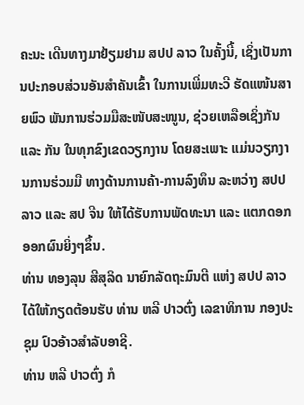ຄະນະ ເດີນທາງມາຢ້ຽມຢາມ ສປປ ລາວ ໃນຄັ້ງນີ້, ເຊິ່ງເປັນການປະກອບສ່ວນອັນສໍາຄັນເຂົ້າ ໃນການເພີ່ມທະວີ ຮັດແໜ້ນສາຍພົວ ພັນການຮ່ວມມືສະໜັບສະໜູນ, ຊ່ວຍເຫລືອເຊິ່ງກັນ ແລະ ກັນ ໃນທຸກຂົງເຂດວຽກງານ ໂດຍສະເພາະ ແມ່ນວຽກງານການຮ່ວມມື ທາງດ້ານການຄ້າ-ການລົງທຶນ ລະຫວ່າງ ສປປ ລາວ ແລະ ສປ ຈີນ ໃຫ້ໄດ້ຮັບການພັດທະນາ ແລະ ແຕກດອກອອກຜົນຍິ່ງໆຂຶ້ນ.
ທ່ານ ທອງລຸນ ສີສຸລິດ ນາຍົກລັດຖະມົນຕີ ແຫ່ງ ສປປ ລາວ ໄດ້ໃຫ້ກຽດຕ້ອນຮັບ ທ່ານ ຫລີ ປາວຕົ່ງ ເລຂາທິການ ກອງປະຊຸມ ປົວອ້າວສຳລັບອາຊີ.
ທ່ານ ຫລີ ປາວຕົ່ງ ກໍ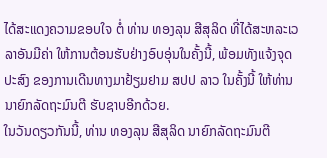ໄດ້ສະແດງຄວາມຂອບໃຈ ຕໍ່ ທ່ານ ທອງລຸນ ສີສຸລິດ ທີ່ໄດ້ສະຫລະເວລາອັນມີຄ່າ ໃຫ້ການຕ້ອນຮັບຢ່າງອົບອຸ່ນໃນຄັ້ງນີ້, ພ້ອມທັງແຈ້ງຈຸດປະສົງ ຂອງການເດີນທາງມາຢ້ຽມຢາມ ສປປ ລາວ ໃນຄັ້ງນີ້ ໃຫ້ທ່ານນາຍົກລັດຖະມົນຕີ ຮັບຊາບອີກດ້ວຍ.
ໃນວັນດຽວກັນນີ້, ທ່ານ ທອງລຸນ ສີສຸລິດ ນາຍົກລັດຖະມົນຕີ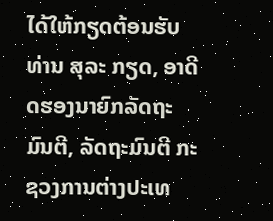ໄດ້ໃຫ້ກຽດຕ້ອນຮັບ ທ່ານ ສຸລະ ກຽດ, ອາດີດຮອງນາຍົກລັດຖະມົນຕີ, ລັດຖະມົນຕີ ກະຊວງການຕ່າງປະເທ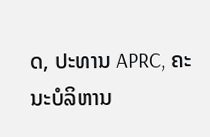ດ, ປະທານ APRC, ຄະ ນະບໍລິຫານ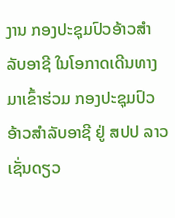ງານ ກອງປະຊຸມປົວອ້າວສຳລັບອາຊີ ໃນໂອກາດເດີນທາງມາເຂົ້າຮ່ວມ ກອງປະຊຸມປົວອ້າວສຳລັບອາຊີ ຢູ່ ສປປ ລາວ ເຊັ່ນດຽວ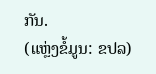ກັນ.
(ແຫຼ່ງຂໍ້ມູນ: ຂປລ)